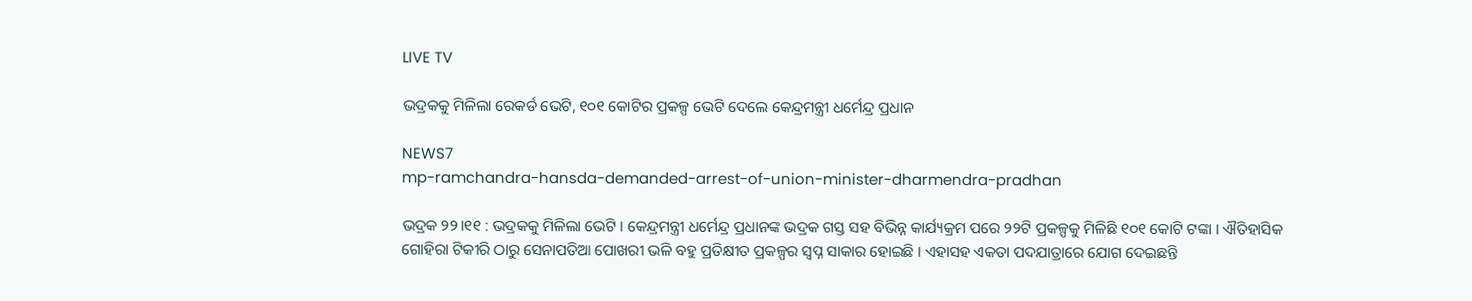LIVE TV

ଭଦ୍ରକକୁ ମିଳିଲା ରେକର୍ଡ ଭେଟି, ୧୦୧ କୋଟିର ପ୍ରକଳ୍ପ ଭେଟି ଦେଲେ କେନ୍ଦ୍ରମନ୍ତ୍ରୀ ଧର୍ମେନ୍ଦ୍ର ପ୍ରଧାନ

NEWS7
mp-ramchandra-hansda-demanded-arrest-of-union-minister-dharmendra-pradhan

ଭଦ୍ରକ ୨୨।୧୧ : ଭଦ୍ରକକୁ ମିଳିଲା ଭେଟି । କେନ୍ଦ୍ରମନ୍ତ୍ରୀ ଧର୍ମେନ୍ଦ୍ର ପ୍ରଧାନଙ୍କ ଭଦ୍ରକ ଗସ୍ତ ସହ ବିଭିନ୍ନ କାର୍ଯ୍ୟକ୍ରମ ପରେ ୨୨ଟି ପ୍ରକଳ୍ପକୁ ମିଳିଛି ୧୦୧ କୋଟି ଟଙ୍କା । ଐତିହାସିକ ଗୋହିରା ଟିକୀରି ଠାରୁ ସେନାପତିଆ ପୋଖରୀ ଭଳି ବହୁ ପ୍ରତିକ୍ଷୀତ ପ୍ରକଳ୍ପର ସ୍ୱପ୍ନ ସାକାର ହୋଇଛି । ଏହାସହ ଏକତା ପଦଯାତ୍ରାରେ ଯୋଗ ଦେଇଛନ୍ତି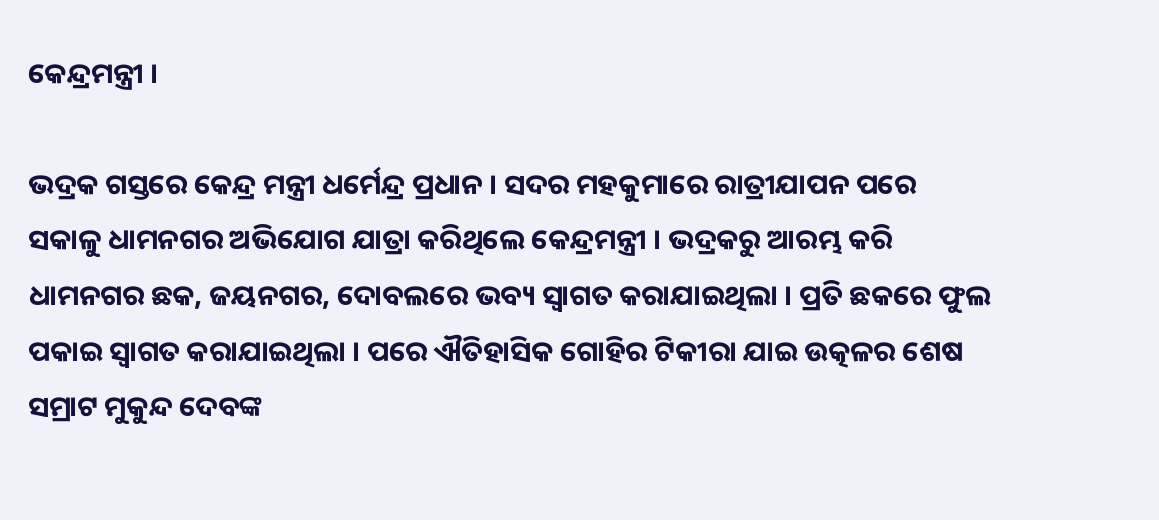କେନ୍ଦ୍ରମନ୍ତ୍ରୀ ।

ଭଦ୍ରକ ଗସ୍ତରେ କେନ୍ଦ୍ର ମନ୍ତ୍ରୀ ଧର୍ମେନ୍ଦ୍ର ପ୍ରଧାନ । ସଦର ମହକୁମାରେ ରାତ୍ରୀଯାପନ ପରେ ସକାଳୁ ଧାମନଗର ଅଭିଯୋଗ ଯାତ୍ରା କରିଥିଲେ କେନ୍ଦ୍ରମନ୍ତ୍ରୀ । ଭଦ୍ରକରୁ ଆରମ୍ଭ କରି ଧାମନଗର ଛକ, ଜୟନଗର, ଦୋବଲରେ ଭବ୍ୟ ସ୍ୱାଗତ କରାଯାଇଥିଲା । ପ୍ରତି ଛକରେ ଫୁଲ ପକାଇ ସ୍ୱାଗତ କରାଯାଇଥିଲା । ପରେ ଐତିହାସିକ ଗୋହିର ଟିକୀରା ଯାଇ ଉତ୍କଳର ଶେଷ ସମ୍ରାଟ ମୁକୁନ୍ଦ ଦେବଙ୍କ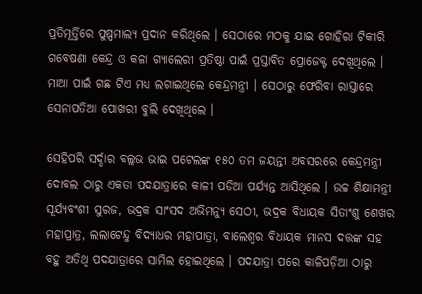ପ୍ରତିମୂର୍ତ୍ତିରେ ପୁଷ୍ପମାଲ୍ୟ ପ୍ରଦାନ କରିଥିଲେ । ସେଠାରେ ମଠକୁ ଯାଇ ଗୋହିରା ଟିକୀରି ଗବେଷଣା କେନ୍ଦ୍ର ଓ କଳା ଗ୍ୟାଲେରୀ ପ୍ରତିଷ୍ଠା ପାଇଁ ପ୍ରସ୍ତାବିତ ପ୍ରୋଜେକ୍ଟ ଦେଖିଥିଲେ । ମାଆ ପାଇଁ ଗଛ ଟିଏ ମଧ୍ୟ ଲଗାଇଥିଲେ କେନ୍ଦ୍ରମନ୍ତ୍ରୀ । ସେଠାରୁ ଫେରିବା ରାସ୍ତାରେ ସେନାପତିଆ ପୋଖରୀ ବୁଲି ଦେଖିଥିଲେ ।

ସେହିପରି ସର୍ଦ୍ଦାର ବଲ୍ଲଭ ଭାଇ ପଟେଲଙ୍କ ୧୫୦ ତମ ଜୟନ୍ତୀ ଅବସରରେ କେନ୍ଦ୍ରମନ୍ତ୍ରୀ ଦୋବଲ ଠାରୁ ଏକତା ପଦଯାତ୍ରାରେ କାଳୀ ପଡିଆ ପର୍ଯ୍ୟନ୍ତ ଆସିଥିଲେ । ଉଚ୍ଚ ଶିକ୍ଷାମନ୍ତ୍ରୀ ସୂର୍ଯ୍ୟବଂଶୀ ସୁରଜ, ଭଦ୍ରକ ସାଂସଦ ଅଭିମନ୍ୟୁ ସେଠୀ, ଭଦ୍ରକ ବିଧାୟକ ସିତାଂଶୁ ଶେଖର ମହାପ୍ରାତ୍ର, ଲଲାଟେନ୍ଦୁ ବିଦ୍ୟାଧର ମହାପାତ୍ରା, ବାଲେଶ୍ୱର ବିଧାୟକ ମାନସ ଦତ୍ତଙ୍କ ସହ ବହୁ ଅତିଥି ପଦଯାତ୍ରାରେ ସାମିଲ ହୋଇଥିଲେ । ପଦଯାତ୍ରା ପରେ କାଳିପଡ଼ିଆ ଠାରୁ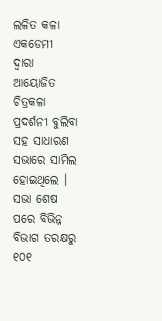ଲଳିତ କଳା ଏକଡେମୀ ଦ୍ୱାରା ଆୟୋଜିତ ଚିତ୍ରକଳା ପ୍ରଦର୍ଶନୀ ବୁଲିବା ସହ ସାଧାରଣ ସଭାରେ ସାମିଲ ହୋଇଥିଲେ । ସଭା ଶେଷ ପରେ ବିଭିନ୍ନ ବିଭାଗ ତରକ୍ଷରୁ ୧୦୧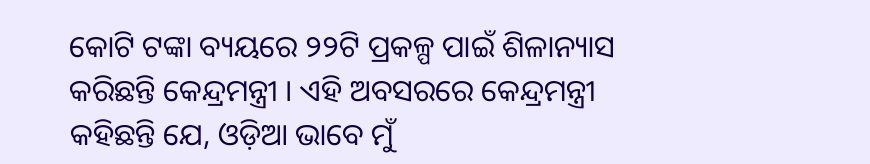କୋଟି ଟଙ୍କା ବ୍ୟୟରେ ୨୨ଟି ପ୍ରକଳ୍ପ ପାଇଁ ଶିଳାନ୍ୟାସ କରିଛନ୍ତି କେନ୍ଦ୍ରମନ୍ତ୍ରୀ । ଏହି ଅବସରରେ କେନ୍ଦ୍ରମନ୍ତ୍ରୀ କହିଛନ୍ତି ଯେ, ଓଡ଼ିଆ ଭାବେ ମୁଁ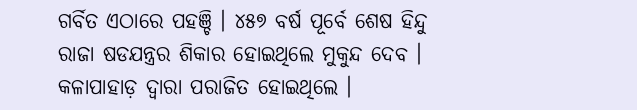ଗର୍ବିତ ଏଠାରେ ପହଞ୍ଚି । ୪୫୭ ବର୍ଷ ପୂର୍ବେ ଶେଷ ହିନ୍ଦୁ ରାଜା ଷଡଯନ୍ତ୍ରର ଶିକାର ହୋଇଥିଲେ ମୁକୁନ୍ଦ ଦେବ । କଳାପାହାଡ଼ ଦ୍ୱାରା ପରାଜିତ ହୋଇଥିଲେ ।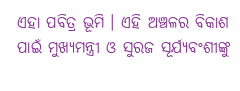ଏହା ପବିତ୍ର ଭୂମି । ଏହି ଅଞ୍ଚଳର ବିକାଶ ପାଇଁ ମୁଖ୍ୟମନ୍ତ୍ରୀ ଓ ସୁରଜ ସୂର୍ଯ୍ୟବଂଶୀଙ୍କୁ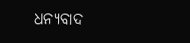ଧନ୍ୟବାଦ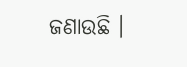ଜଣାଉଛି ।